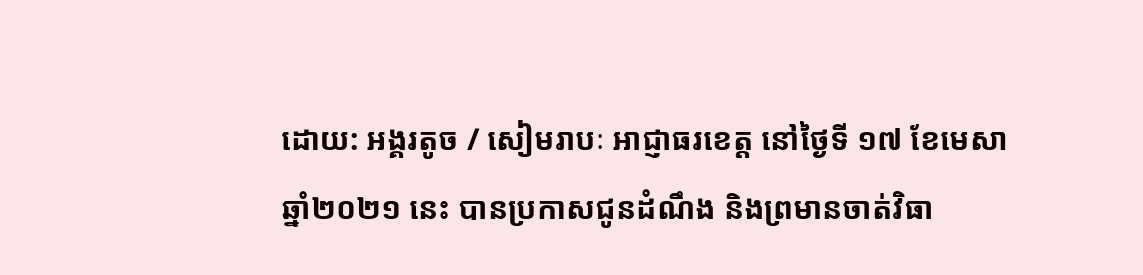ដោយ: អង្គរតូច / សៀមរាបៈ អាជ្ញាធរខេត្ត នៅថ្ងៃទី ១៧ ខែមេសា ឆ្នាំ២០២១ នេះ បានប្រកាសជូនដំណឹង និងព្រមានចាត់វិធា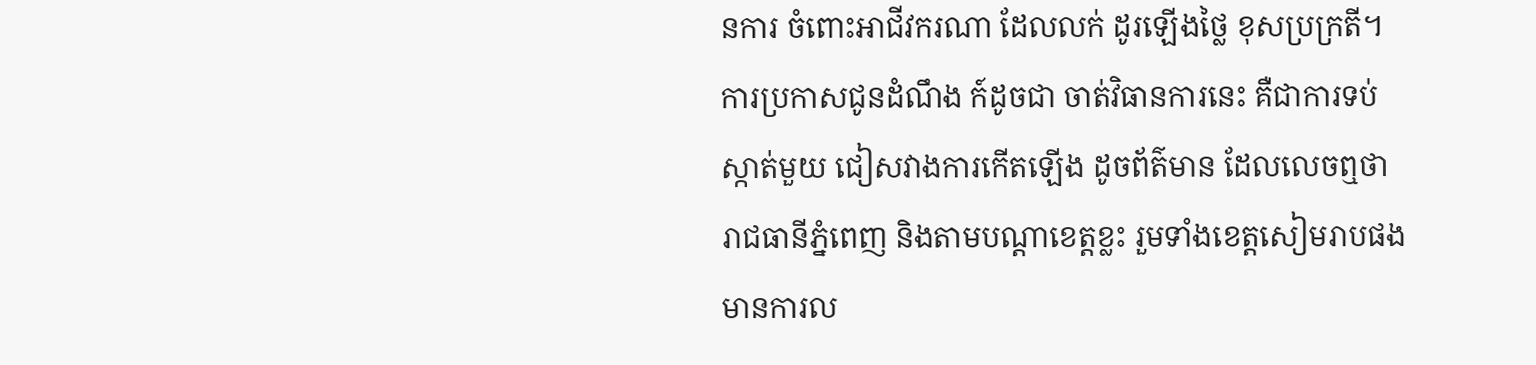នការ ចំពោះអាជីវករណា ដែលលក់ ដូរឡើងថ្លៃ ខុសប្រក្រតី។
ការប្រកាសជូនដំណឹង ក៍ដូចជា ចាត់វិធានការនេះ គឺជាការទប់ស្កាត់មួយ ជៀសវាងការកើតឡើង ដូចព័ត៌មាន ដែលលេចឮថា រាជធានីភ្នំពេញ និងតាមបណ្តាខេត្តខ្លះ រួមទាំងខេត្តសៀមរាបផង មានការល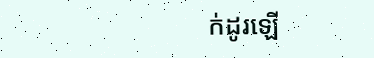ក់ដូរឡើ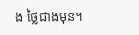ង ថ្លៃជាងមុន។